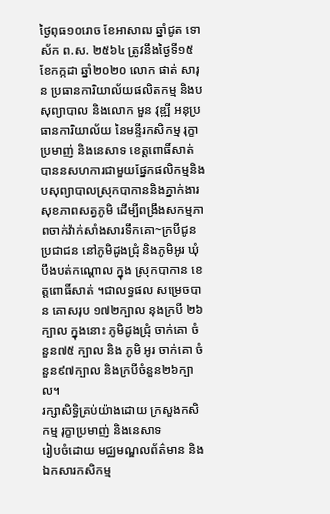ថ្ងៃពុធ១០រោច ខែអាសាឍ ឆ្នាំជូត ទោស័ក ព.ស. ២៥៦៤ ត្រូវនឹងថ្ងៃទី១៥ ខែកក្កដា ឆ្នាំ២០២០ លោក ផាត់ សារុន ប្រធានការិយាល័យផលិតកម្ម និងបសុព្យាបាល និងលោក មួន វុឌ្ឍី អនុប្រធានការិយាល័យ នៃមន្ទីរកសិកម្ម រុក្ខាប្រមាញ់ និងនេសាទ ខេត្តពោធិ៍សាត់ បាននសហការជាមួយផ្នែកផលិកម្មនិងបសុព្យាបាលស្រុកបាកាននិងភ្នាក់ងារសុខភាពសត្វភូមិ ដើម្បីពង្រឹងសកម្មភាពចាក់វ៉ាក់សាំងសារទឹកគោ~ក្របីជូនប្រជាជន នៅភូមិដូងជ្រុំ និងភូមិអូរ ឃុំបឹងបត់កណ្តោល ក្នុង ស្រុកបាកាន ខេត្តពោធិ៍សាត់ ។ជាលទ្ធផល សម្រេចបាន គោសរុប ១៧២ក្បាល នុងក្របី ២៦ក្បាល ក្នុងនោះ ភូមិដូងជ្រុំ ចាក់គោ ចំនួន៧៥ ក្បាល និង ភូមិ អូរ ចាក់គោ ចំនួន៩៧ក្បាល និងក្របីចំនួន២៦ក្បាល។
រក្សាសិទិ្ធគ្រប់យ៉ាងដោយ ក្រសួងកសិកម្ម រុក្ខាប្រមាញ់ និងនេសាទ
រៀបចំដោយ មជ្ឈមណ្ឌលព័ត៌មាន និងឯកសារកសិកម្ម